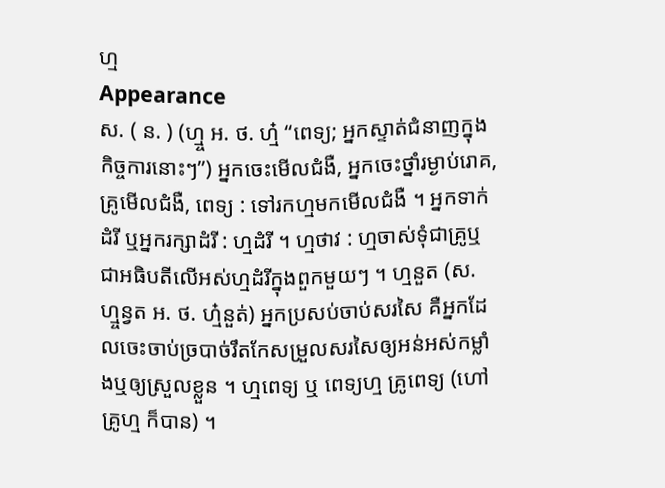ហ្ម
Appearance
ស. ( ន. ) (ហ្ម្ច អ. ថ. ហ្ម៎ “ពេទ្យ; អ្នកស្ទាត់ជំនាញក្នុងកិច្ចការនោះៗ”) អ្នកចេះមើលជំងឺ, អ្នកចេះថ្នាំរម្ងាប់រោគ, គ្រូមើលជំងឺ, ពេទ្យ : ទៅរកហ្មមកមើលជំងឺ ។ អ្នកទាក់ដំរី ឬអ្នករក្សាដំរី : ហ្មដំរី ។ ហ្មថាវ : ហ្មចាស់ទុំជាគ្រូឬជាអធិបតីលើអស់ហ្មដំរីក្នុងពួកមួយៗ ។ ហ្មនួត (ស. ហ្ម្ចន្វត អ. ថ. ហ្ម៎នួត់) អ្នកប្រសប់ចាប់សរសៃ គឺអ្នកដែលចេះចាប់ច្របាច់រឹតកែសម្រួលសរសៃឲ្យអន់អស់កម្លាំងឬឲ្យស្រួលខ្លួន ។ ហ្មពេទ្យ ឬ ពេទ្យហ្ម គ្រូពេទ្យ (ហៅ គ្រូហ្ម ក៏បាន) ។